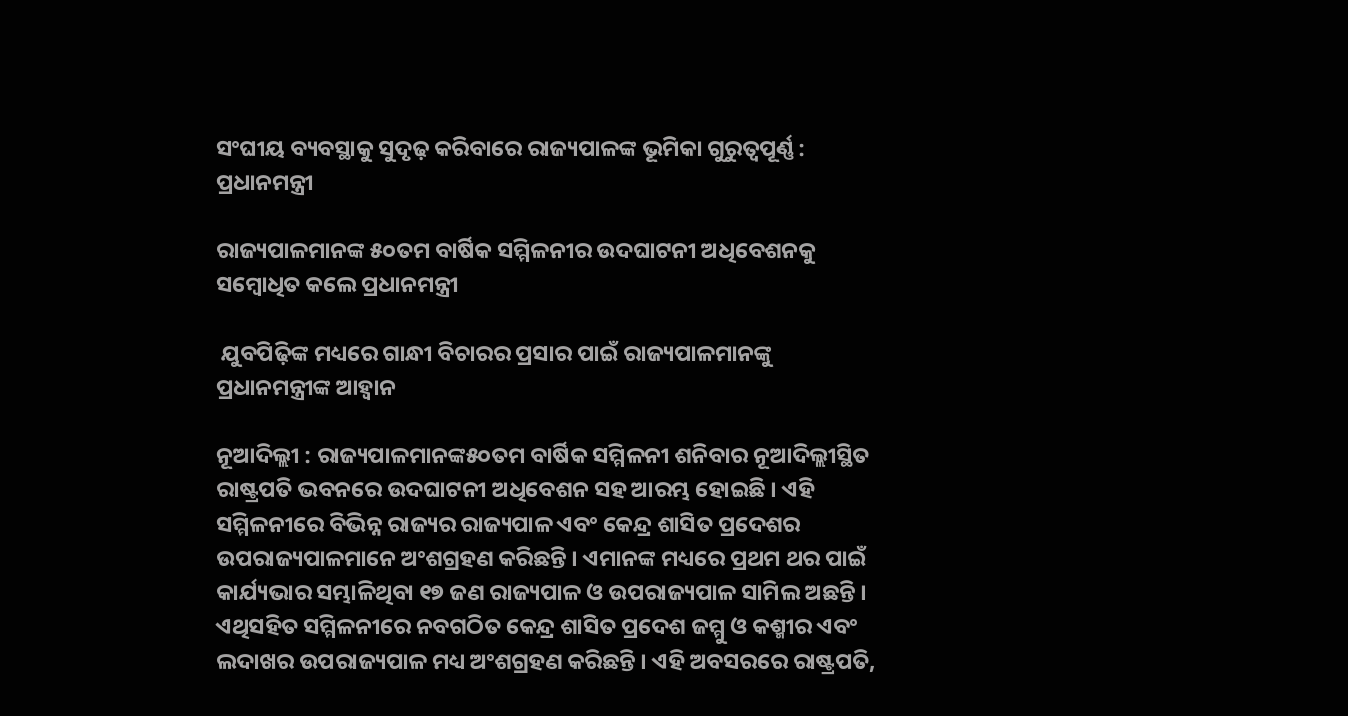ସଂଘୀୟ ବ୍ୟବସ୍ଥାକୁ ସୁଦୃଢ଼ କରିବାରେ ରାଜ୍ୟପାଳଙ୍କ ଭୂମିକା ଗୁରୁତ୍ୱପୂର୍ଣ୍ଣ : ପ୍ରଧାନମନ୍ତ୍ରୀ

ରାଜ୍ୟପାଳମାନଙ୍କ ୫୦ତମ ବାର୍ଷିକ ସମ୍ମିଳନୀର ଉଦଘାଟନୀ ଅଧିବେଶନକୁ ସମ୍ବୋଧିତ କଲେ ପ୍ରଧାନମନ୍ତ୍ରୀ

 ଯୁବପିଢ଼ିଙ୍କ ମଧ୍ୟରେ ଗାନ୍ଧୀ ବିଚାରର ପ୍ରସାର ପାଇଁ ରାଜ୍ୟପାଳମାନଙ୍କୁ ପ୍ରଧାନମନ୍ତ୍ରୀଙ୍କ ଆହ୍ୱାନ

ନୂଆଦିଲ୍ଲୀ : ରାଜ୍ୟପାଳମାନଙ୍କ୫୦ତମ ବାର୍ଷିକ ସମ୍ମିଳନୀ ଶନିବାର ନୂଆଦିଲ୍ଲୀସ୍ଥିତ ରାଷ୍ଟ୍ରପତି ଭବନରେ ଉଦଘାଟନୀ ଅଧିବେଶନ ସହ ଆରମ୍ଭ ହୋଇଛି । ଏହି ସମ୍ମିଳନୀରେ ବିଭିନ୍ନ ରାଜ୍ୟର ରାଜ୍ୟପାଳ ଏବଂ କେନ୍ଦ୍ର ଶାସିତ ପ୍ରଦେଶର ଉପରାଜ୍ୟପାଳମାନେ ଅଂଶଗ୍ରହଣ କରିଛନ୍ତି । ଏମାନଙ୍କ ମଧ୍ୟରେ ପ୍ରଥମ ଥର ପାଇଁ କାର୍ଯ୍ୟଭାର ସମ୍ଭାଳିଥିବା ୧୭ ଜଣ ରାଜ୍ୟପାଳ ଓ ଉପରାଜ୍ୟପାଳ ସାମିଲ ଅଛନ୍ତି । ଏଥିସହିତ ସମ୍ମିଳନୀରେ ନବଗଠିତ କେନ୍ଦ୍ର ଶାସିତ ପ୍ରଦେଶ ଜମ୍ମୁ ଓ କଶ୍ମୀର ଏବଂ ଲଦାଖର ଉପରାଜ୍ୟପାଳ ମଧ୍ୟ ଅଂଶଗ୍ରହଣ କରିଛନ୍ତି । ଏହି ଅବସରରେ ରାଷ୍ଟ୍ରପତି,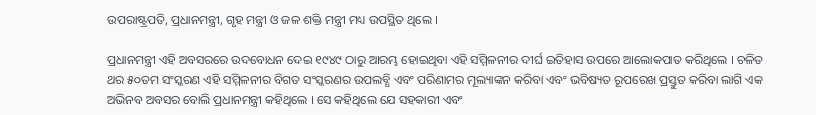ଉପରାଷ୍ଟ୍ରପତି, ପ୍ରଧାନମନ୍ତ୍ରୀ, ଗୃହ ମନ୍ତ୍ରୀ ଓ ଜଳ ଶକ୍ତି ମନ୍ତ୍ରୀ ମଧ୍ୟ ଉପସ୍ଥିତ ଥିଲେ ।

ପ୍ରଧାନମନ୍ତ୍ରୀ ଏହି ଅବସରରେ ଉଦବୋଧନ ଦେଇ ୧୯୪୯ ଠାରୁ ଆରମ୍ଭ ହୋଇଥିବା ଏହି ସମ୍ମିଳନୀର ଦୀର୍ଘ ଇତିହାସ ଉପରେ ଆଲୋକପାତ କରିଥିଲେ । ଚଳିତ ଥର ୫୦ତମ ସଂସ୍କରଣ ଏହି ସମ୍ମିଳନୀର ବିଗତ ସଂସ୍କରଣର ଉପଲବ୍ଧି ଏବଂ ପରିଣାମର ମୂଲ୍ୟାଙ୍କନ କରିବା ଏବଂ ଭବିଷ୍ୟତ ରୂପରେଖ ପ୍ରସ୍ତୁତ କରିବା ଲାଗି ଏକ ଅଭିନବ ଅବସର ବୋଲି ପ୍ରଧାନମନ୍ତ୍ରୀ କହିଥିଲେ । ସେ କହିଥିଲେ ଯେ ସହକାରୀ ଏବଂ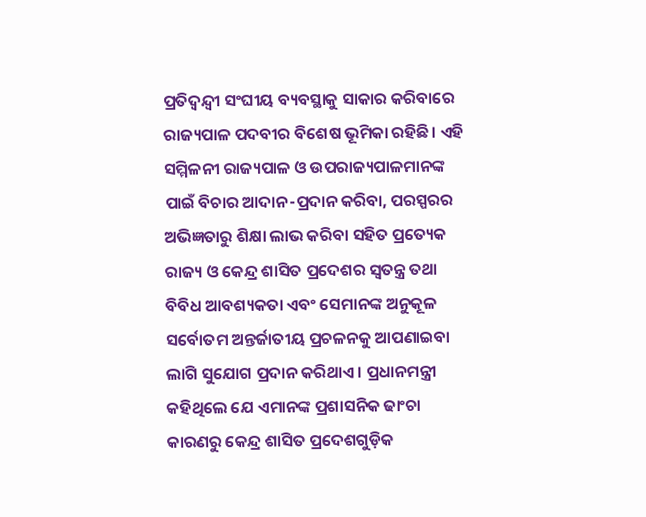ପ୍ରତିଦ୍ୱନ୍ଦ୍ୱୀ ସଂଘୀୟ ବ୍ୟବସ୍ଥାକୁ ସାକାର କରିବାରେ ରାଜ୍ୟପାଳ ପଦବୀର ବିଶେଷ ଭୂମିକା ରହିଛି। ଏହି ସମ୍ମିଳନୀ ରାଜ୍ୟପାଳ ଓ ଉପରାଜ୍ୟପାଳମାନଙ୍କ ପାଇଁ ବିଚାର ଆଦାନ-ପ୍ରଦାନ କରିବା, ପରସ୍ପରର ଅଭିଜ୍ଞତାରୁ ଶିକ୍ଷା ଲାଭ କରିବା ସହିତ ପ୍ରତ୍ୟେକ ରାଜ୍ୟ ଓ କେନ୍ଦ୍ର ଶାସିତ ପ୍ରଦେଶର ସ୍ୱତନ୍ତ୍ର ତଥା ବିବିଧ ଆବଶ୍ୟକତା ଏବଂ ସେମାନଙ୍କ ଅନୁକୂଳ ସର୍ବୋତମ ଅନ୍ତର୍ଜାତୀୟ ପ୍ରଚଳନକୁ ଆପଣାଇବା ଲାଗି ସୁଯୋଗ ପ୍ରଦାନ କରିଥାଏ । ପ୍ରଧାନମନ୍ତ୍ରୀ କହିଥିଲେ ଯେ ଏମାନଙ୍କ ପ୍ରଶାସନିକ ଢାଂଚା କାରଣରୁ କେନ୍ଦ୍ର ଶାସିତ ପ୍ରଦେଶଗୁଡ଼ିକ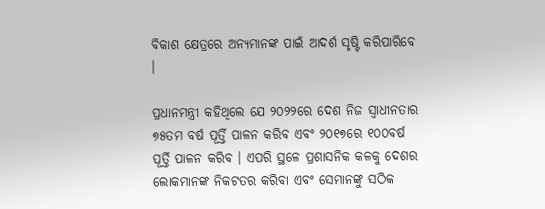ବିକାଶ କ୍ଷେତ୍ରରେ ଅନ୍ୟମାନଙ୍କ ପାଇଁ ଆଦର୍ଶ ସୃଷ୍ଟି କରିପାରିବେ ।

ପ୍ରଧାନମନ୍ତ୍ରୀ କହିଥିଲେ ଯେ ୨୦୨୨ରେ ଦେଶ ନିଜ ସ୍ୱାଧୀନତାର ୭୫ତମ ବର୍ଷ ପୂର୍ତ୍ତି ପାଳନ କରିବ ଏବଂ ୨୦୧୭ରେ ୧୦୦ବର୍ଷ ପୂର୍ତ୍ତି ପାଳନ କରିବ । ଏପରି ସ୍ଥଳେ ପ୍ରଶାସନିକ କଳକୁ ଦେଶର ଲୋକମାନଙ୍କ ନିକଟତର କରିବା ଏବଂ ସେମାନଙ୍କୁ ସଠିକ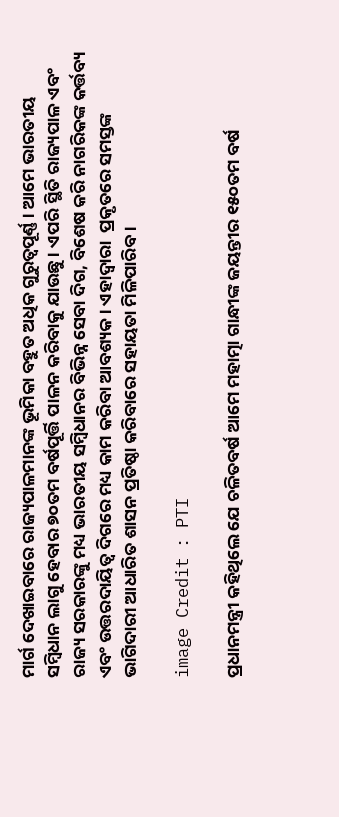ମାର୍ଗ ଦେଖାଇବାରେ ରାଜ୍ୟପାଳମାନଙ୍କ ଭୂମିକା ବହୁତ ଅଧିକ ଗୁରୁତ୍ୱପୂର୍ଣ୍ଣ । ଆମେ ଭାରତୀୟ ସମ୍ବିଧାନ ଲାଗୁ ହେବାର ୭୦ତମ ବର୍ଷପୂର୍ତ୍ତି ପାଳନ କରିବାକୁ ଯାଉଛୁ । ଏପରି ସ୍ଥିତି ରାଜ୍ୟପାଳ ଏବଂ ରାଜ୍ୟ ସରକାରଙ୍କୁ ମଧ୍ୟ ଭାରତୀୟ ସମ୍ବିଧାନର ବିଭିନ୍ନ ସେବା ଦିଗ, ବିଶେଷ କରି ନାଗରିକଙ୍କ କର୍ତ୍ତବ୍ୟ ଏବଂ ଉତ୍ତରଦାୟିତ୍ୱ ଦିଗରେ ମଧ୍ୟ କାମ କରିବା ଆବଶ୍ୟକ । ଏହାଦ୍ୱାରା  ପ୍ରକୃତରେ ସମସ୍ତଙ୍କ ଭାଗିଦାରୀ ଆଧାରିତ ଶାସନ ପ୍ରତିଷ୍ଠା କରିବାରେ ସହାୟତା ମିଳିପାରିବ ।

image Credit : PTI

ପ୍ରଧାନମନ୍ତ୍ରୀ କହିଥିଲେ ଯେ ଚଳିତବର୍ଷ ଆମେ ମହାତ୍ମା ଗାନ୍ଧୀଙ୍କ ଜୟନ୍ତୀର ୧୫୦ତମ ବର୍ଷ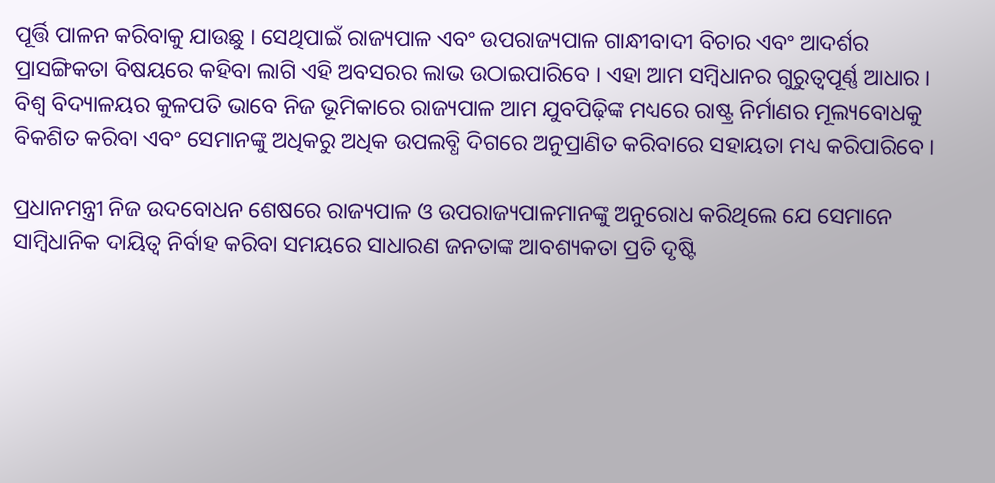ପୂର୍ତ୍ତି ପାଳନ କରିବାକୁ ଯାଉଛୁ । ସେଥିପାଇଁ ରାଜ୍ୟପାଳ ଏବଂ ଉପରାଜ୍ୟପାଳ ଗାନ୍ଧୀବାଦୀ ବିଚାର ଏବଂ ଆଦର୍ଶର ପ୍ରାସଙ୍ଗିକତା ବିଷୟରେ କହିବା ଲାଗି ଏହି ଅବସରର ଲାଭ ଉଠାଇପାରିବେ । ଏହା ଆମ ସମ୍ବିଧାନର ଗୁରୁତ୍ୱପୂର୍ଣ୍ଣ ଆଧାର । ବିଶ୍ୱ ବିଦ୍ୟାଳୟର କୁଳପତି ଭାବେ ନିଜ ଭୂମିକାରେ ରାଜ୍ୟପାଳ ଆମ ଯୁବପିଢ଼ିଙ୍କ ମଧ୍ୟରେ ରାଷ୍ଟ୍ର ନିର୍ମାଣର ମୂଲ୍ୟବୋଧକୁ ବିକଶିତ କରିବା ଏବଂ ସେମାନଙ୍କୁ ଅଧିକରୁ ଅଧିକ ଉପଲବ୍ଧି ଦିଗରେ ଅନୁପ୍ରାଣିତ କରିବାରେ ସହାୟତା ମଧ୍ୟ କରିପାରିବେ ।

ପ୍ରଧାନମନ୍ତ୍ରୀ ନିଜ ଉଦବୋଧନ ଶେଷରେ ରାଜ୍ୟପାଳ ଓ ଉପରାଜ୍ୟପାଳମାନଙ୍କୁ ଅନୁରୋଧ କରିଥିଲେ ଯେ ସେମାନେ ସାମ୍ବିଧାନିକ ଦାୟିତ୍ୱ ନିର୍ବାହ କରିବା ସମୟରେ ସାଧାରଣ ଜନତାଙ୍କ ଆବଶ୍ୟକତା ପ୍ରତି ଦୃଷ୍ଟି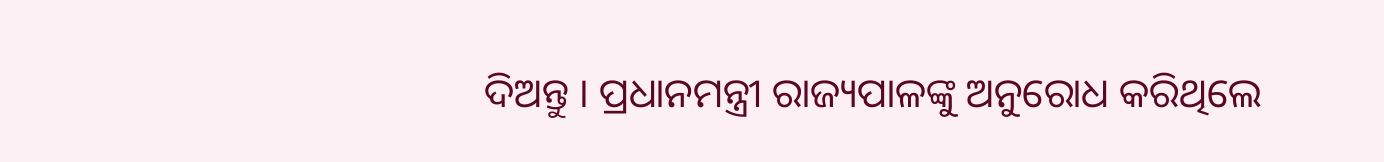ଦିଅନ୍ତୁ । ପ୍ରଧାନମନ୍ତ୍ରୀ ରାଜ୍ୟପାଳଙ୍କୁ ଅନୁରୋଧ କରିଥିଲେ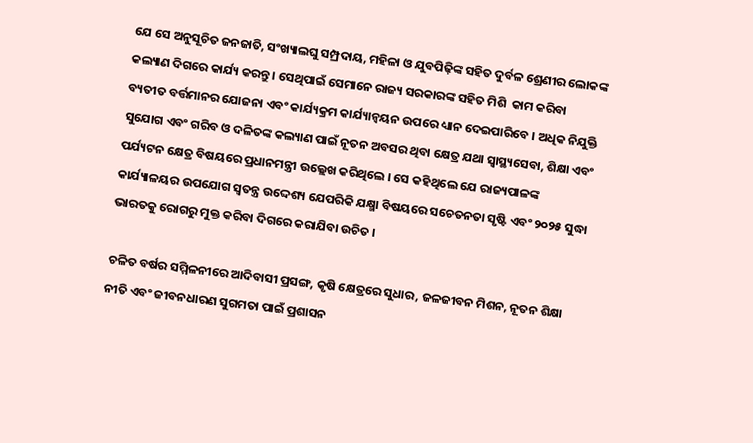ଯେ ସେ ଅନୁସୂଚିତ ଜନଜାତି, ସଂଖ୍ୟାଲଘୁ ସମ୍ପ୍ରଦାୟ, ମହିଳା ଓ ଯୁବପିଢ଼ିଙ୍କ ସହିତ ଦୁର୍ବଳ ଶ୍ରେଣୀର ଲୋକଙ୍କ କଲ୍ୟାଣ ଦିଗରେ କାର୍ଯ୍ୟ କରନ୍ତୁ । ସେଥିପାଇଁ ସେମାନେ ରାଜ୍ୟ ସରକାରଙ୍କ ସହିତ ମିଶି  କାମ କରିବା ବ୍ୟତୀତ ବର୍ତ୍ତମାନର ଯୋଜନା ଏବଂ କାର୍ଯ୍ୟକ୍ରମ କାର୍ଯ୍ୟାନ୍ୱୟନ ଉପରେ ଧ୍ୟାନ ଦେଇପାରିବେ । ଅଧିକ ନିଯୁକ୍ତି ସୁଯୋଗ ଏବଂ ଗରିବ ଓ ଦଳିତଙ୍କ କଲ୍ୟାଣ ପାଇଁ ନୂତନ ଅବସର ଥିବା କ୍ଷେତ୍ର ଯଥା ସ୍ୱାସ୍ଥ୍ୟସେବା, ଶିକ୍ଷା ଏବଂ ପର୍ଯ୍ୟଟନ କ୍ଷେତ୍ର ବିଷୟରେ ପ୍ରଧାନମନ୍ତ୍ରୀ ଉଲ୍ଲେଖ କରିଥିଲେ । ସେ କହିଥିଲେ ଯେ ରାଜ୍ୟପାଳଙ୍କ କାର୍ଯ୍ୟାଳୟର ଉପଯୋଗ ସ୍ୱତନ୍ତ୍ର ଉଦ୍ଦେଶ୍ୟ ଯେପରିକି ଯକ୍ଷ୍ମା ବିଷୟରେ ସଚେତନତା ସୃଷ୍ଟି ଏବଂ ୨୦୨୫ ସୁଦ୍ଧା ଭାରତକୁ ରୋଗରୁ ମୁକ୍ତ କରିବା ଦିଗରେ କରାଯିବା ଉଚିତ ।

ଚଳିତ ବର୍ଷର ସମ୍ମିଳନୀରେ ଆଦିବାସୀ ପ୍ରସଙ୍ଗ, କୃଷି କ୍ଷେତ୍ରରେ ସୁଧାର, ଜଳଜୀବନ ମିଶନ, ନୂତନ ଶିକ୍ଷା ନୀତି ଏବଂ ଜୀବନଧାରଣ ସୁଗମତା ପାଇଁ ପ୍ରଶାସନ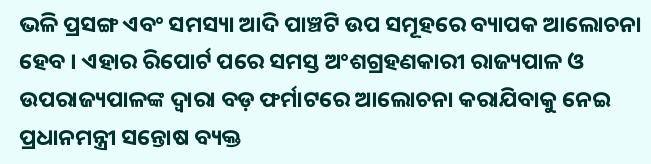ଭଳି ପ୍ରସଙ୍ଗ ଏବଂ ସମସ୍ୟା ଆଦି ପାଞ୍ଚଟି ଉପ ସମୂହରେ ବ୍ୟାପକ ଆଲୋଚନା ହେବ । ଏହାର ରିପୋର୍ଟ ପରେ ସମସ୍ତ ଅଂଶଗ୍ରହଣକାରୀ ରାଜ୍ୟପାଳ ଓ ଉପରାଜ୍ୟପାଳଙ୍କ ଦ୍ୱାରା ବଡ଼ ଫର୍ମାଟରେ ଆଲୋଚନା କରାଯିବାକୁ ନେଇ ପ୍ରଧାନମନ୍ତ୍ରୀ ସନ୍ତୋଷ ବ୍ୟକ୍ତ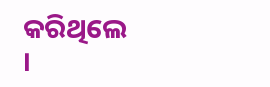କରିଥିଲେ ।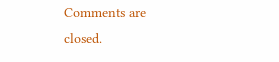Comments are closed.